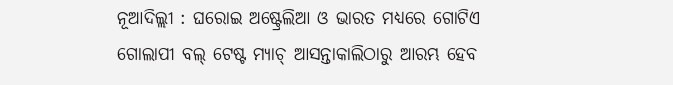ନୂଆଦିଲ୍ଲୀ : ଘରୋଇ ଅଷ୍ଟ୍ରେଲିଆ ଓ ଭାରତ ମଧ୍ୟରେ ଗୋଟିଏ ଗୋଲାପୀ ବଲ୍ ଟେଷ୍ଟ ମ୍ୟାଚ୍ ଆସନ୍ତାକାଲିଠାରୁ ଆରମ୍ଭ ହେବ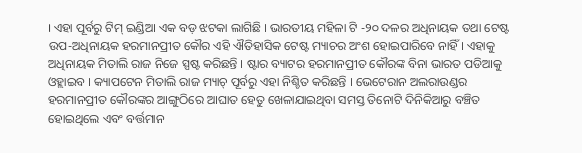। ଏହା ପୂର୍ବରୁ ଟିମ୍ ଇଣ୍ଡିଆ ଏକ ବଡ଼ ଝଟକା ଲାଗିଛି । ଭାରତୀୟ ମହିଳା ଟି -୨୦ ଦଳର ଅଧିନାୟକ ତଥା ଟେଷ୍ଟ ଉପ-ଅଧିନାୟକ ହରମାନପ୍ରୀତ କୌର ଏହି ଐତିହାସିକ ଟେଷ୍ଟ ମ୍ୟାଚର ଅଂଶ ହୋଇପାରିବେ ନାହିଁ । ଏହାକୁ ଅଧିନାୟକ ମିତାଲି ରାଜ ନିଜେ ସ୍ପଷ୍ଟ କରିଛନ୍ତି । ଷ୍ଟାର ବ୍ୟାଟର ହରମାନପ୍ରୀତ କୌରଙ୍କ ବିନା ଭାରତ ପଡିଆକୁ ଓହ୍ଲାଇବ । କ୍ୟାପଟେନ ମିତାଲି ରାଜ ମ୍ୟାଚ୍ ପୂର୍ବରୁ ଏହା ନିଶ୍ଚିତ କରିଛନ୍ତି । ଭେଟେରାନ ଅଲରାଉଣ୍ଡର ହରମାନପ୍ରୀତ କୌରଙ୍କର ଆଙ୍ଗୁଠିରେ ଆଘାତ ହେତୁ ଖେଳାଯାଇଥିବା ସମସ୍ତ ତିନୋଟି ଦିନିକିଆରୁ ବଞ୍ଚିତ ହୋଇଥିଲେ ଏବଂ ବର୍ତ୍ତମାନ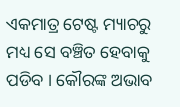ଏକମାତ୍ର ଟେଷ୍ଟ ମ୍ୟାଚରୁ ମଧ୍ୟ ସେ ବଞ୍ଚିତ ହେବାକୁ ପଡିବ । କୌରଙ୍କ ଅଭାବ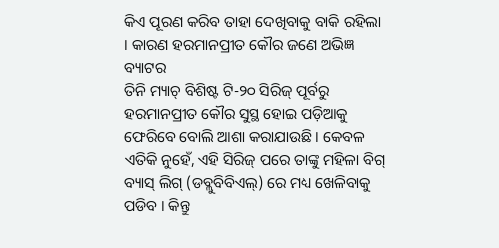କିଏ ପୂରଣ କରିବ ତାହା ଦେଖିବାକୁ ବାକି ରହିଲା । କାରଣ ହରମାନପ୍ରୀତ କୌର ଜଣେ ଅଭିଜ୍ଞ ବ୍ୟାଟର
ତିନି ମ୍ୟାଚ୍ ବିଶିଷ୍ଟ ଟି-୨୦ ସିରିଜ୍ ପୂର୍ବରୁ ହରମାନପ୍ରୀତ କୌର ସୁସ୍ଥ ହୋଇ ପଡ଼ିଆକୁ ଫେରିବେ ବୋଲି ଆଶା କରାଯାଉଛି । କେବଳ ଏତିକି ନୁହେଁ, ଏହି ସିରିଜ୍ ପରେ ତାଙ୍କୁ ମହିଳା ବିଗ୍ ବ୍ୟାସ୍ ଲିଗ୍ (ଡବ୍ଲୁବିବିଏଲ୍) ରେ ମଧ୍ୟ ଖେଳିବାକୁ ପଡିବ । କିନ୍ତୁ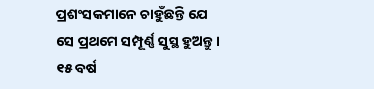ପ୍ରଶଂସକମାନେ ଚାହୁଁଛନ୍ତି ଯେ ସେ ପ୍ରଥମେ ସମ୍ପୂର୍ଣ୍ଣ ସୁସ୍ଥ ହୁଅନ୍ତୁ ।
୧୫ ବର୍ଷ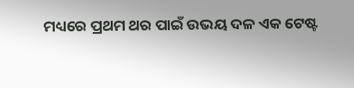ମଧ୍ୟରେ ପ୍ରଥମ ଥର ପାଇଁ ଉଭୟ ଦଳ ଏକ ଟେଷ୍ଟ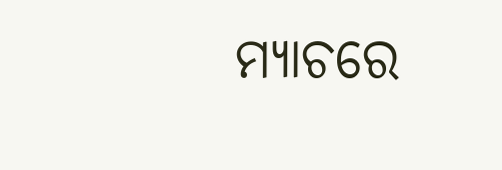ମ୍ୟାଚରେ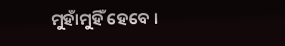ମୁହାଁମୁହିଁ ହେବେ ।